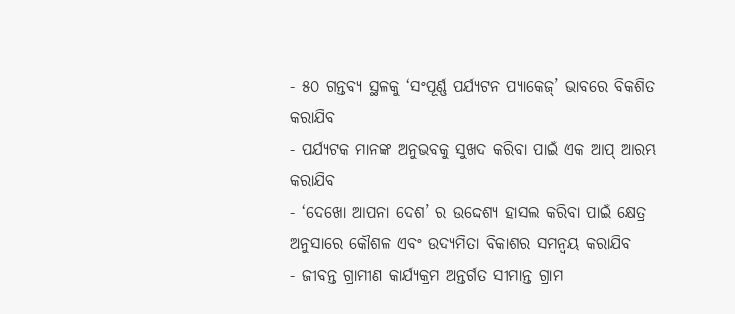- ୫୦ ଗନ୍ତବ୍ୟ ସ୍ଥଳକୁ ‘ସଂପୂର୍ଣ୍ଣ ପର୍ଯ୍ୟଟନ ପ୍ୟାକେଜ୍’ ଭାବରେ ବିକଶିତ କରାଯିବ
- ପର୍ଯ୍ୟଟକ ମାନଙ୍କ ଅନୁଭବକୁ ସୁଖଦ କରିବା ପାଇଁ ଏକ ଆପ୍ ଆରମ୍ଭ କରାଯିବ
- ‘ଦେଖୋ ଆପନା ଦେଶ’ ର ଉଦ୍ଦେଶ୍ୟ ହାସଲ କରିବା ପାଇଁ କ୍ଷେତ୍ର ଅନୁସାରେ କୌଶଳ ଏବଂ ଉଦ୍ୟମିତା ବିକାଶର ସମନ୍ୱୟ କରାଯିବ
- ଜୀବନ୍ତ ଗ୍ରାମୀଣ କାର୍ଯ୍ୟକ୍ରମ ଅନ୍ତର୍ଗତ ସୀମାନ୍ତ ଗ୍ରାମ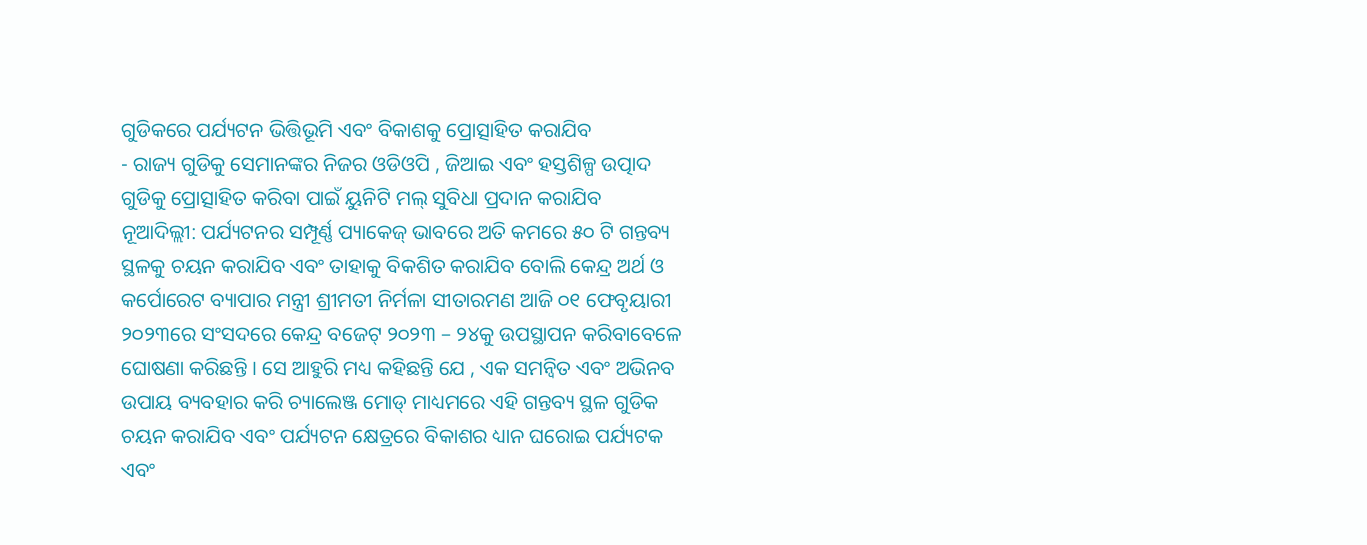ଗୁଡିକରେ ପର୍ଯ୍ୟଟନ ଭିତ୍ତିଭୂମି ଏବଂ ବିକାଶକୁ ପ୍ରୋତ୍ସାହିତ କରାଯିବ
- ରାଜ୍ୟ ଗୁଡିକୁ ସେମାନଙ୍କର ନିଜର ଓଡିଓପି , ଜିଆଇ ଏବଂ ହସ୍ତଶିଳ୍ପ ଉତ୍ପାଦ ଗୁଡିକୁ ପ୍ରୋତ୍ସାହିତ କରିବା ପାଇଁ ୟୁନିଟି ମଲ୍ ସୁବିଧା ପ୍ରଦାନ କରାଯିବ
ନୂଆଦିଲ୍ଲୀ: ପର୍ଯ୍ୟଟନର ସମ୍ପୂର୍ଣ୍ଣ ପ୍ୟାକେଜ୍ ଭାବରେ ଅତି କମରେ ୫୦ ଟି ଗନ୍ତବ୍ୟ ସ୍ଥଳକୁ ଚୟନ କରାଯିବ ଏବଂ ତାହାକୁ ବିକଶିତ କରାଯିବ ବୋଲି କେନ୍ଦ୍ର ଅର୍ଥ ଓ କର୍ପୋରେଟ ବ୍ୟାପାର ମନ୍ତ୍ରୀ ଶ୍ରୀମତୀ ନିର୍ମଳା ସୀତାରମଣ ଆଜି ୦୧ ଫେବୃୟାରୀ ୨୦୨୩ରେ ସଂସଦରେ କେନ୍ଦ୍ର ବଜେଟ୍ ୨୦୨୩ – ୨୪କୁ ଉପସ୍ଥାପନ କରିବାବେଳେ ଘୋଷଣା କରିଛନ୍ତି । ସେ ଆହୁରି ମଧ୍ୟ କହିଛନ୍ତି ଯେ , ଏକ ସମନ୍ୱିତ ଏବଂ ଅଭିନବ ଉପାୟ ବ୍ୟବହାର କରି ଚ୍ୟାଲେଞ୍ଜ ମୋଡ୍ ମାଧ୍ୟମରେ ଏହି ଗନ୍ତବ୍ୟ ସ୍ଥଳ ଗୁଡିକ ଚୟନ କରାଯିବ ଏବଂ ପର୍ଯ୍ୟଟନ କ୍ଷେତ୍ରରେ ବିକାଶର ଧ୍ୟାନ ଘରୋଇ ପର୍ଯ୍ୟଟକ ଏବଂ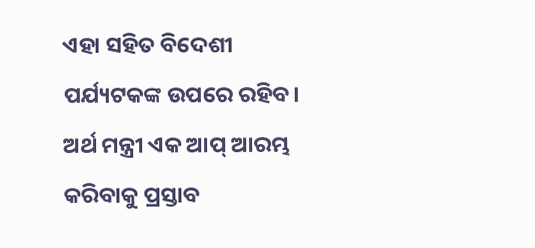ଏହା ସହିତ ବିଦେଶୀ ପର୍ଯ୍ୟଟକଙ୍କ ଉପରେ ରହିବ।
ଅର୍ଥ ମନ୍ତ୍ରୀ ଏକ ଆପ୍ ଆରମ୍ଭ କରିବାକୁ ପ୍ରସ୍ତାବ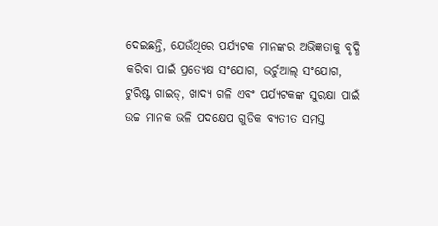ଦେଇଛନ୍ତି, ଯେଉଁଥିରେ ପର୍ଯ୍ୟଟକ ମାନଙ୍କର ଅଭିଜ୍ଞତାକୁ ବୃଦ୍ଧି କରିବା ପାଇଁ ପ୍ରତ୍ୟେକ୍ଷ ସଂଯୋଗ, ଭର୍ଚୁଆଲ୍ ସଂଯୋଗ, ଟୁରିଷ୍ଟ ଗାଇଡ୍, ଖାଦ୍ୟ ଗଳି ଏବଂ ପର୍ଯ୍ୟଟକଙ୍କ ସୁରକ୍ଷା ପାଇଁ ଉଚ୍ଚ ମାନକ ଭଳି ପଦକ୍ଷେପ ଗୁଡିକ ବ୍ୟତୀତ ସମସ୍ତ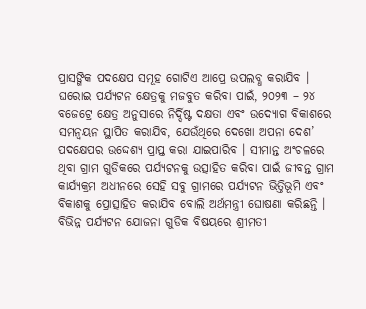ପ୍ରାସଙ୍ଗିକ ପଦକ୍ଷେପ ସମୂହ ଗୋଟିଏ ଆପ୍ରେ ଉପଲବ୍ଧ କରାଯିବ ।
ଘରୋଇ ପର୍ଯ୍ୟଟନ କ୍ଷେତ୍ରକୁ ମଜବୁତ କରିବା ପାଇଁ, ୨୦୨୩ – ୨୪ ବଜେଟ୍ରେ କ୍ଷେତ୍ର ଅନୁସାରେ ନିର୍ଦ୍ଦିଷ୍ଟ ଦକ୍ଷତା ଏବଂ ଉଦ୍ୟୋଗ ବିକାଶରେ ସମନ୍ୱୟନ ସ୍ଥାପିତ କରାଯିବ, ଯେଉଁଥିରେ ଦେଖୋ ଅପନା ଦେଶ’ ପଦକ୍ଷେପର ଉଦ୍ଦେଶ୍ୟ ପ୍ରାପ୍ତ କରା ଯାଇପାରିବ । ସୀମାନ୍ତ ଅଂଚଳରେ ଥିବା ଗ୍ରାମ ଗୁଡିକରେ ପର୍ଯ୍ୟଟନକୁ ଉତ୍ସାହିତ କରିବା ପାଇଁ ଜୀବନ୍ତ ଗ୍ରାମ କାର୍ଯ୍ୟକ୍ରମ ଅଧୀନରେ ସେହି ସବୁ ଗ୍ରାମରେ ପର୍ଯ୍ୟଟନ ଭିତ୍ତିଭୂମି ଏବଂ ବିକାଶକୁ ପ୍ରୋତ୍ସାହିତ କରାଯିବ ବୋଲି ଅର୍ଥମନ୍ତ୍ରୀ ଘୋଷଣା କରିଛନ୍ତି ।
ବିଭିନ୍ନ ପର୍ଯ୍ୟଟନ ଯୋଜନା ଗୁଡିକ ବିଷୟରେ ଶ୍ରୀମତୀ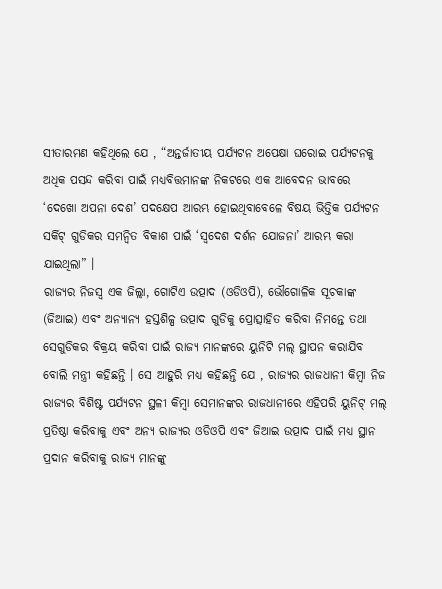ସୀତାରମଣ କହିଥିଲେ ଯେ , “ଅନ୍ତର୍ଜାତୀୟ ପର୍ଯ୍ୟଟନ ଅପେକ୍ଷା ଘରୋଇ ପର୍ଯ୍ୟଟନକୁ ଅଧିକ ପସନ୍ଦ କରିବା ପାଇଁ ମଧ୍ୟବିତ୍ତମାନଙ୍କ ନିକଟରେ ଏକ ଆବେଦନ ଭାବରେ ‘ଦେଖୋ ଅପନା ଦେଶ’ ପଦକ୍ଷେପ ଆରମ୍ଭ ହୋଇଥିବାବେଳେ ବିଷୟ ଭିତ୍ତିକ ପର୍ଯ୍ୟଟନ ସର୍କିଟ୍ ଗୁଡିକର ସମନ୍ୱିତ ବିକାଶ ପାଇଁ ‘ସ୍ୱଦେଶ ଦର୍ଶନ ଯୋଜନା’ ଆରମ୍ଭ କରା ଯାଇଥିଲା” ।
ରାଜ୍ୟର ନିଜସ୍ୱ ଏକ ଜିଲ୍ଲା, ଗୋଟିଏ ଉତ୍ପାଦ (ଓଡିଓପି), ଭୌଗୋଳିକ ସୂଚକାଙ୍କ (ଜିଆଇ) ଏବଂ ଅନ୍ୟାନ୍ୟ ହସ୍ତଶିଳ୍ପ ଉତ୍ପାଦ ଗୁଡିକୁ ପ୍ରୋତ୍ସାହିତ କରିବା ନିମନ୍ତେ ତଥା ସେଗୁଡିକର ବିକ୍ରୟ କରିବା ପାଇଁ ରାଜ୍ୟ ମାନଙ୍କରେ ୟୁନିଟି ମଲ୍ ସ୍ଥାପନ କରାଯିବ ବୋଲି ମନ୍ତ୍ରୀ କହିଛନ୍ତି । ସେ ଆହୁରି ମଧ୍ୟ କହିଛନ୍ତି ଯେ , ରାଜ୍ୟର ରାଜଧାନୀ କିମ୍ବା ନିଜ ରାଜ୍ୟର ବିଶିଷ୍ଟ ପର୍ଯ୍ୟଟନ ସ୍ଥଳୀ କିମ୍ବା ସେମାନଙ୍କର ରାଜଧାନୀରେ ଏହିପରି ୟୁନିଟ୍ ମଲ୍ ପ୍ରତିଷ୍ଠା କରିବାକୁ ଏବଂ ଅନ୍ୟ ରାଜ୍ୟର ଓଡିଓପି ଏବଂ ଜିଆଇ ଉତ୍ପାଦ ପାଇଁ ମଧ୍ୟ ସ୍ଥାନ ପ୍ରଦାନ କରିବାକୁ ରାଜ୍ୟ ମାନଙ୍କୁ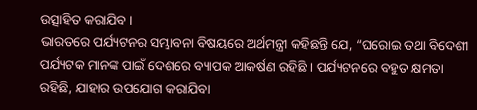ଉତ୍ସାହିତ କରାଯିବ ।
ଭାରତରେ ପର୍ଯ୍ୟଟନର ସମ୍ଭାବନା ବିଷୟରେ ଅର୍ଥମନ୍ତ୍ରୀ କହିଛନ୍ତି ଯେ, “ଘରୋଇ ତଥା ବିଦେଶୀ ପର୍ଯ୍ୟଟକ ମାନଙ୍କ ପାଇଁ ଦେଶରେ ବ୍ୟାପକ ଆକର୍ଷଣ ରହିଛି । ପର୍ଯ୍ୟଟନରେ ବହୁତ କ୍ଷମତା ରହିଛି, ଯାହାର ଉପଯୋଗ କରାଯିବା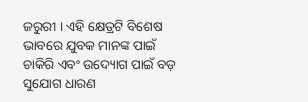ଜରୁରୀ । ଏହି କ୍ଷେତ୍ରଟି ବିଶେଷ ଭାବରେ ଯୁବକ ମାନଙ୍କ ପାଇଁ ଚାକିରି ଏବଂ ଉଦ୍ୟୋଗ ପାଇଁ ବଡ଼ ସୁଯୋଗ ଧାରଣ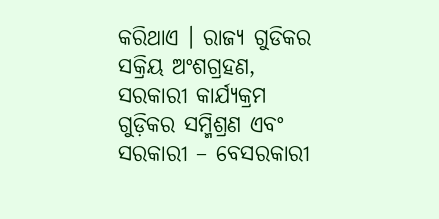କରିଥାଏ । ରାଜ୍ୟ ଗୁଡିକର ସକ୍ରିୟ ଅଂଶଗ୍ରହଣ, ସରକାରୀ କାର୍ଯ୍ୟକ୍ରମ ଗୁଡ଼ିକର ସମ୍ମିଶ୍ରଣ ଏବଂ ସରକାରୀ – ବେସରକାରୀ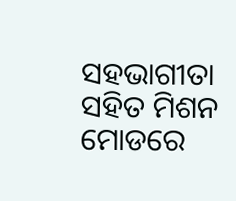ସହଭାଗୀତା ସହିତ ମିଶନ ମୋଡରେ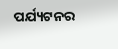ପର୍ଯ୍ୟଟନର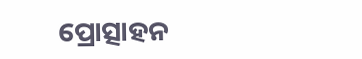ପ୍ରୋତ୍ସାହନ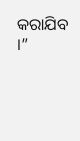କରାଯିବ ।”